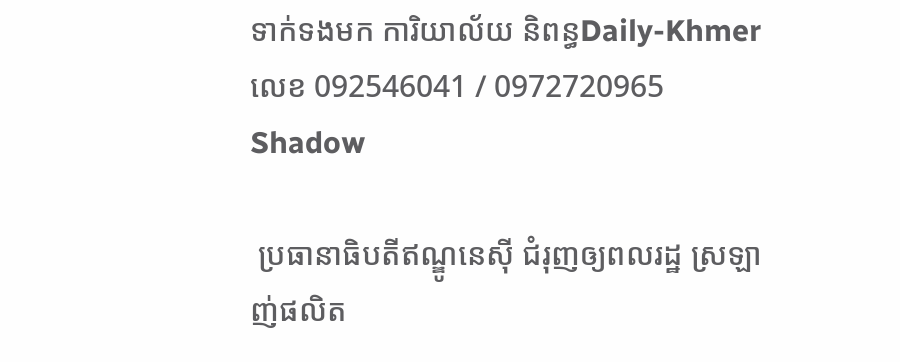ទាក់ទងមក ការិយាល័យ និពន្ធDaily-Khmer លេខ 092546041 / 0972720965
Shadow

 ប្រធានាធិបតីឥណ្ឌូនេស៊ី ជំរុញឲ្យពលរដ្ឋ ស្រឡាញ់ផលិត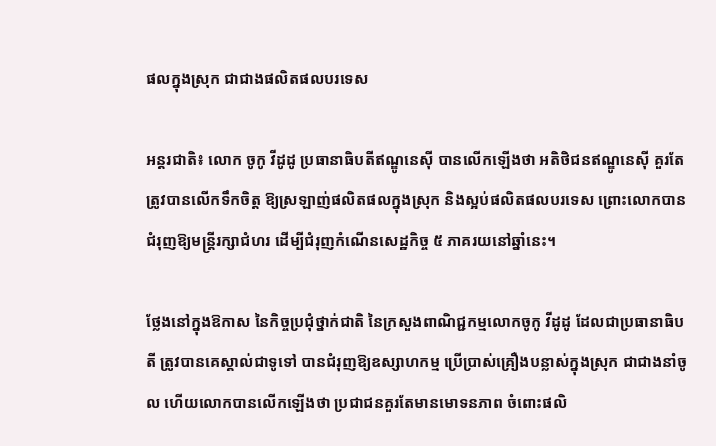ផលក្នុងស្រុក ជាជាងផលិតផលបរទេស

អន្តរជាតិ៖ លោក ចូកូ វីដូដូ ប្រធានាធិបតីឥណ្ឌូនេស៊ី បានលើកឡើងថា អតិថិជនឥណ្ឌូនេស៊ី គួរតែត្រូវបានលើកទឹកចិត្ត ឱ្យស្រឡាញ់ផលិតផលក្នុងស្រុក និងស្អប់ផលិតផលបរទេស ព្រោះលោកបានជំរុញឱ្យមន្រ្តីរក្សាជំហរ ដើម្បីជំរុញកំណើនសេដ្ឋកិច្ច ៥ ភាគរយនៅឆ្នាំនេះ។

ថ្លែងនៅក្នុងឱកាស នៃកិច្ចប្រជុំថ្នាក់ជាតិ នៃក្រសួងពាណិជ្ជកម្មលោកចូកូ វីដូដូ ដែលជាប្រធានាធិបតី ត្រូវបានគេស្គាល់ជាទូទៅ បានជំរុញឱ្យឧស្សាហកម្ម ប្រើប្រាស់គ្រឿងបន្លាស់ក្នុងស្រុក ជាជាងនាំចូល ហើយលោកបានលើកឡើងថា ប្រជាជនគួរតែមានមោទនភាព ចំពោះផលិ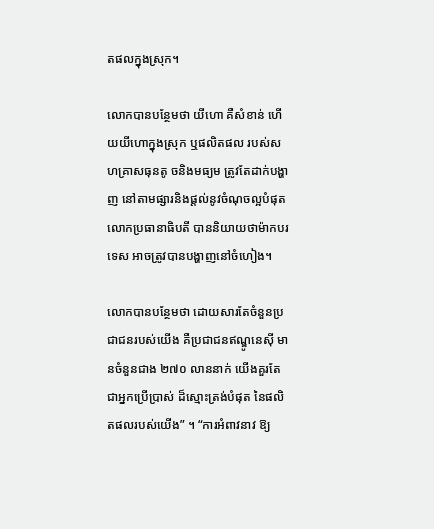តផលក្នុងស្រុក។

លោកបានបន្ថែមថា យីហោ គឺសំខាន់ ហើយយីហោក្នុងស្រុក ឬផលិតផល របស់សហគ្រាសធុនតូ ចនិងមធ្យម ត្រូវតែដាក់បង្ហាញ នៅតាមផ្សារនិងផ្តល់នូវចំណុចល្អបំផុត លោកប្រធានាធិបតី បាននិយាយថាម៉ាកបរទេស អាចត្រូវបានបង្ហាញនៅចំហៀង។

លោកបានបន្ថែមថា ដោយសារតែចំនួនប្រជាជនរបស់យើង គឺប្រជាជនឥណ្ឌូនេស៊ី មានចំនួនជាង ២៧០ លាននាក់ យើងគួរតែជាអ្នកប្រើប្រាស់ ដ៏ស្មោះត្រង់បំផុត នៃផលិតផលរបស់យើង” ។ “ការអំពាវនាវ ឱ្យ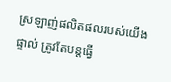ស្រឡាញ់ផលិតផលរបស់យើងផ្ទាល់ ត្រូវតែបន្តធ្វើ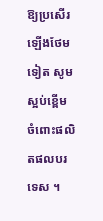ឱ្យប្រសើរឡើងថែមទៀត សូមស្អប់ខ្ពើម ចំពោះផលិតផលបរទេស ។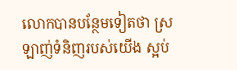លោកបានបន្ថែមទៀតថា ស្រឡាញ់ទំនិញរបស់យើង ស្អប់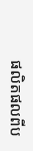ផលិតផលពីប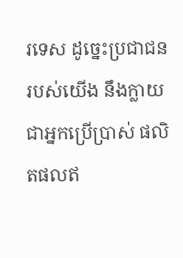រទេស ដូច្នេះប្រជាជនរបស់យើង នឹងក្លាយជាអ្នកប្រើប្រាស់ ផលិតផលឥ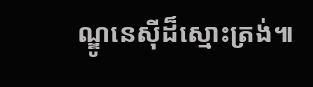ណ្ឌូនេស៊ីដ៏ស្មោះត្រង់៕